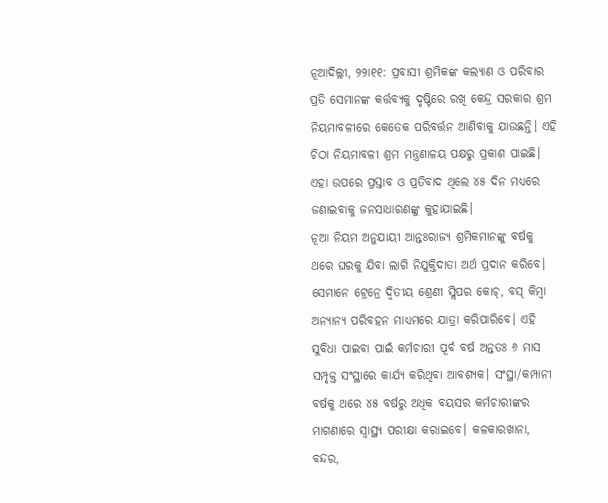ନୂଆଦିଲ୍ଲୀ, ୨୨ା୧୧: ପ୍ରବାସୀ ଶ୍ରମିକଙ୍କ କଲ୍ୟାଣ ଓ ପରିବାର ପ୍ରତି ସେମାନଙ୍କ କର୍ତ୍ତବ୍ୟକୁ ଦୃଷ୍ଟିରେ ରଖି କେନ୍ଦ୍ର ସରକାର ଶ୍ରମ ନିୟମାବଳୀରେ କେତେକ ପରିବର୍ତ୍ତନ ଆଣିବାକୁ ଯାଉଛନ୍ତି। ଏହି ଚିଠା ନିୟମାବଳୀ ଶ୍ରମ ମନ୍ତ୍ରଣାଳୟ ପକ୍ଷରୁ ପ୍ରକାଶ ପାଇଛି। ଏହା ଉପରେ ପ୍ରସ୍ତାବ ଓ ପ୍ରତିବାଦ ଥିଲେ ୪୫ ଦିନ ମଧ୍ୟରେ ଜଣାଇବାକୁ ଜନସାଧାରଣଙ୍କୁ କୁହାଯାଇଛି।
ନୂଆ ନିୟମ ଅନୁଯାୟୀ ଆନ୍ତଃରାଜ୍ୟ ଶ୍ରମିକମାନଙ୍କୁ ବର୍ଷକୁ ଥରେ ଘରକୁ ଯିବା ଲାଗି ନିଯୁକ୍ତିଦାତା ଅର୍ଥ ପ୍ରଦାନ କରିବେ। ସେମାନେ ଟ୍ରେନ୍ରେ ଦ୍ୱିତୀୟ ଶ୍ରେଣୀ ସ୍ଲିପର କୋଚ୍, ବସ୍ କିମ୍ବା ଅନ୍ୟାନ୍ୟ ପରିବହନ ମାଧ୍ୟମରେ ଯାତ୍ରା କରିପାରିବେ। ଏହି ସୁବିଧା ପାଇବା ପାଇଁ କର୍ମଚାରୀ ପୂର୍ବ ବର୍ଷ ଅନ୍ତତଃ ୬ ମାସ ସମ୍ପୃକ୍ତ ସଂସ୍ଥାରେ କାର୍ଯ୍ୟ କରିଥିବା ଆବଶ୍ୟକ। ସଂସ୍ଥା/କମ୍ପାନୀ ବର୍ଷକୁ ଥରେ ୪୫ ବର୍ଷରୁ ଅଧିକ ବୟସର କର୍ମଚାରୀଙ୍କର ମାଗଣାରେ ସ୍ବାସ୍ଥ୍ୟ ପରୀକ୍ଷା କରାଇବେ। କଳକାରଖାନା, ବନ୍ଦର,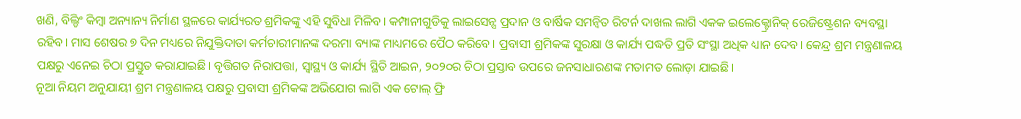ଖଣି, ବିଲ୍ଡିଂ କିମ୍ବା ଅନ୍ୟାନ୍ୟ ନିର୍ମାଣ ସ୍ଥଳରେ କାର୍ଯ୍ୟରତ ଶ୍ରମିକଙ୍କୁ ଏହି ସୁବିଧା ମିଳିବ। କମ୍ପାନୀଗୁଡିକୁ ଲାଇସେନ୍ସ ପ୍ରଦାନ ଓ ବାର୍ଷିକ ସମନ୍ବିତ ରିଟର୍ନ ଦାଖଲ ଲାଗି ଏକକ ଇଲେକ୍ଟ୍ରୋନିକ୍ ରେଜିଷ୍ଟ୍ରେଶନ ବ୍ୟବସ୍ଥା ରହିବ। ମାସ ଶେଷର ୭ ଦିନ ମଧ୍ୟରେ ନିଯୁକ୍ତିଦାତା କର୍ମଚାରୀମାନଙ୍କ ଦରମା ବ୍ୟାଙ୍କ ମାଧ୍ୟମରେ ପୈଠ କରିବେ। ପ୍ରବାସୀ ଶ୍ରମିକଙ୍କ ସୁରକ୍ଷା ଓ କାର୍ଯ୍ୟ ପଦ୍ଧତି ପ୍ରତି ସଂସ୍ଥା ଅଧିକ ଧ୍ୟାନ ଦେବ। କେନ୍ଦ୍ର ଶ୍ରମ ମନ୍ତ୍ରଣାଳୟ ପକ୍ଷରୁ ଏନେଇ ଚିଠା ପ୍ରସ୍ତୁତ କରାଯାଇଛି। ବୃତ୍ତିଗତ ନିରାପତ୍ତା, ସ୍ବାସ୍ଥ୍ୟ ଓ କାର୍ଯ୍ୟ ସ୍ଥିତି ଆଇନ, ୨୦୨୦ର ଚିଠା ପ୍ରସ୍ତାବ ଉପରେ ଜନସାଧାରଣଙ୍କ ମତାମତ ଲୋଡ଼ା ଯାଇଛି।
ନୂଆ ନିୟମ ଅନୁଯାୟୀ ଶ୍ରମ ମନ୍ତ୍ରଣାଳୟ ପକ୍ଷରୁ ପ୍ରବାସୀ ଶ୍ରମିକଙ୍କ ଅଭିଯୋଗ ଲାଗି ଏକ ଟୋଲ୍ ଫ୍ରି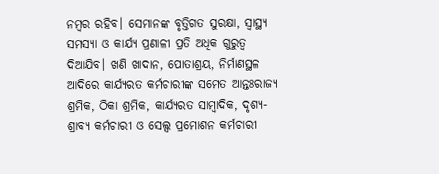ନମ୍ବର ରହିବ। ସେମାନଙ୍କ ବୃତ୍ତିଗତ ସୁରକ୍ଷା, ସ୍ବାସ୍ଥ୍ୟ ସମସ୍ୟା ଓ କାର୍ଯ୍ୟ ପ୍ରଣାଳୀ ପ୍ରତି ଅଧିକ ଗୁରୁତ୍ୱ ଦିଆଯିବ। ଖଣି ଖାଦାନ, ପୋତାଶ୍ରୟ, ନିର୍ମାଣସ୍ଥଳ ଆଦିରେ କାର୍ଯ୍ୟରତ କର୍ମଚାରୀଙ୍କ ସମେତ ଆନ୍ତଃରାଜ୍ୟ ଶ୍ରମିକ, ଠିକା ଶ୍ରମିକ, କାର୍ଯ୍ୟରତ ସାମ୍ବାଦିକ, ଦୃଶ୍ୟ-ଶ୍ରାବ୍ୟ କର୍ମଚାରୀ ଓ ସେଲ୍ସ ପ୍ରମୋଶନ କର୍ମଚାରୀ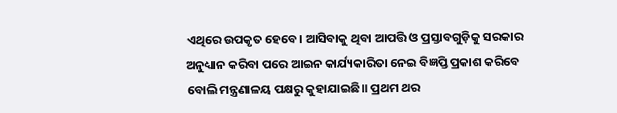ଏଥିରେ ଉପକୃତ ହେବେ। ଆସିବାକୁ ଥିବା ଆପତ୍ତି ଓ ପ୍ରସ୍ତାବଗୁଡ଼ିକୁ ସରକାର ଅନୁଧ୍ୟାନ କରିବା ପରେ ଆଇନ କାର୍ଯ୍ୟକାରିତା ନେଇ ବିଜ୍ଞପ୍ତି ପ୍ରକାଶ କରିବେ ବୋଲି ମନ୍ତ୍ରଣାଳୟ ପକ୍ଷରୁ କୁହାଯାଇଛି॥ ପ୍ରଥମ ଥର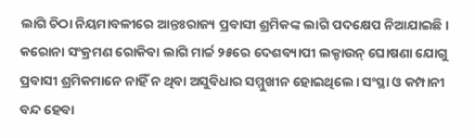ଲାଗି ଚିଠା ନିୟମାବଳୀରେ ଆନ୍ତଃରାଜ୍ୟ ପ୍ରବାସୀ ଶ୍ରମିକଙ୍କ ଲାଗି ପଦକ୍ଷେପ ନିଆଯାଇଛି।
କରୋନା ସଂକ୍ରମଣ ରୋକିବା ଲାଗି ମାର୍ଚ୍ଚ ୨୫ରେ ଦେଶବ୍ୟାପୀ ଲକ୍ଡାଉନ୍ ଘୋଷଣା ଯୋଗୁ ପ୍ରବାସୀ ଶ୍ରମିକମାନେ ନାହିଁ ନ ଥିବା ଅସୁବିଧାର ସମ୍ମୁଖୀନ ହୋଇଥିଲେ। ସଂସ୍ଥା ଓ କମ୍ପାନୀ ବନ୍ଦ ହେବା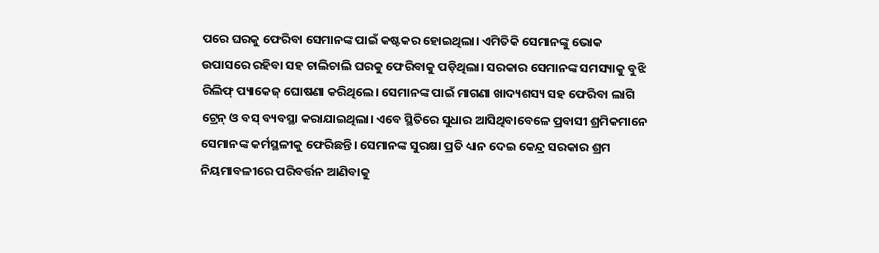ପରେ ଘରକୁ ଫେରିବା ସେମାନଙ୍କ ପାଇଁ କଷ୍ଟକର ହୋଇଥିଲା। ଏମିତିକି ସେମାନଙ୍କୁ ଭୋକ ଉପାସରେ ରହିବା ସହ ଚାଲିଚାଲି ଘରକୁ ଫେରିବାକୁ ପଡ଼ିଥିଲା। ସରକାର ସେମାନଙ୍କ ସମସ୍ୟାକୁ ବୁଝି ରିଲିଫ୍ ପ୍ୟାକେଜ୍ ଘୋଷଣା କରିଥିଲେ। ସେମାନଙ୍କ ପାଇଁ ମାଗଣା ଖାଦ୍ୟଶସ୍ୟ ସହ ଫେରିବା ଲାଗି ଟ୍ରେନ୍ ଓ ବସ୍ ବ୍ୟବସ୍ଥା କରାଯାଇଥିଲା। ଏବେ ସ୍ଥିତିରେ ସୁଧାର ଆସିଥିବାବେଳେ ପ୍ରବାସୀ ଶ୍ରମିକମାନେ ସେମାନଙ୍କ କର୍ମସ୍ଥଳୀକୁ ଫେରିଛନ୍ତି। ସେମାନଙ୍କ ସୁରକ୍ଷା ପ୍ରତି ଧ୍ୟାନ ଦେଇ କେନ୍ଦ୍ର ସରକାର ଶ୍ରମ ନିୟମାବଳୀରେ ପରିବର୍ତ୍ତନ ଆଣିବାକୁ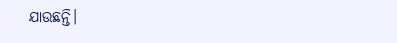ଯାଉଛନ୍ତି।